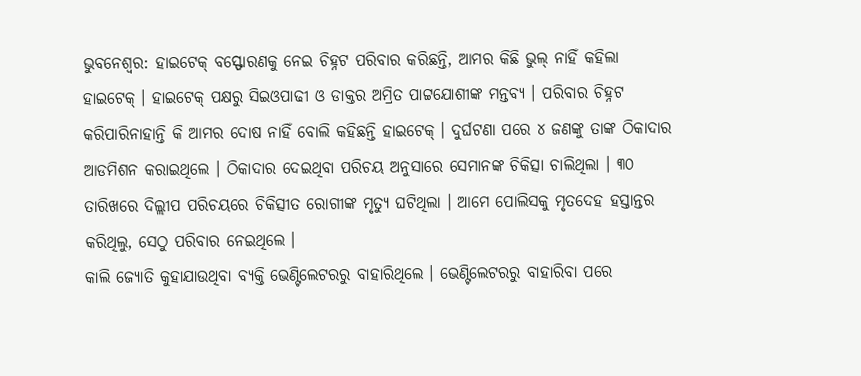ଭୁବନେଶ୍ୱର: ହାଇଟେକ୍ ବସ୍ଫୋରଣକୁ ନେଇ ଚିହ୍ନଟ ପରିବାର କରିଛନ୍ତି, ଆମର କିଛି ଭୁଲ୍ ନାହିଁ କହିଲା ହାଇଟେକ୍ । ହାଇଟେକ୍ ପକ୍ଷରୁ ସିଇଓପାଢୀ ଓ ଡାକ୍ତର ଅମ୍ରିତ ପାଟ୍ଟଯୋଶୀଙ୍କ ମନ୍ତବ୍ୟ । ପରିବାର ଚିହ୍ନଟ କରିପାରିନାହାନ୍ତି କି ଆମର ଦୋଷ ନାହିଁ ବୋଲି କହିଛନ୍ତି ହାଇଟେକ୍ । ଦୁର୍ଘଟଣା ପରେ ୪ ଜଣଙ୍କୁ ତାଙ୍କ ଠିକାଦାର ଆଡମିଶନ କରାଇଥିଲେ । ଠିକାଦାର ଦେଇଥିବା ପରିଚୟ ଅନୁସାରେ ସେମାନଙ୍କ ଚିକିତ୍ସା ଚାଲିଥିଲା । ୩୦ ତାରିଖରେ ଦିଲ୍ଲୀପ ପରିଚୟରେ ଚିକିତ୍ସୀତ ରୋଗୀଙ୍କ ମୃତ୍ୟୁ ଘଟିଥିଲା । ଆମେ ପୋଲିସକୁ ମୃତଦେହ ହସ୍ତାନ୍ତର କରିଥିଲୁ, ସେଠୁ ପରିବାର ନେଇଥିଲେ ।
କାଲି ଜ୍ୟୋତି କୁହାଯାଉଥିବା ବ୍ୟକ୍ତି ଭେଣ୍ଟିଲେଟରରୁ ବାହାରିଥିଲେ । ଭେଣ୍ଟିଲେଟରରୁ ବାହାରିବା ପରେ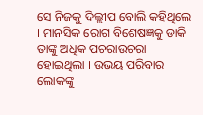ସେ ନିଜକୁ ଦିଲ୍ଲୀପ ବୋଲି କହିଥିଲେ । ମାନସିକ ରୋଗ ବିଶେଷଜ୍ଞକୁ ଡାକି ତାଙ୍କୁ ଅଧିକ ପଚରାଉଚରା ହୋଇଥିଲା । ଉଭୟ ପରିବାର ଲୋକଙ୍କୁ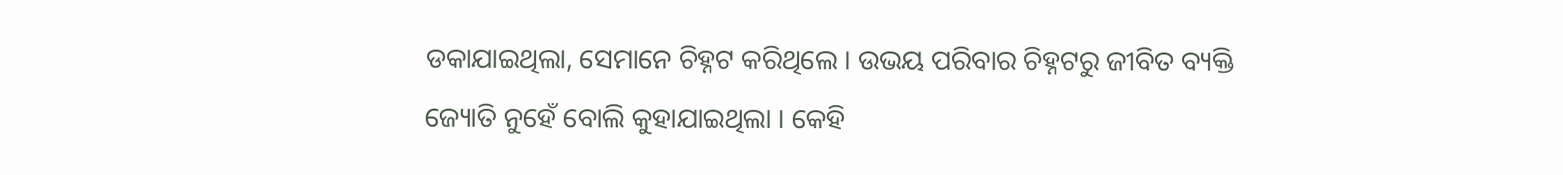ଡକାଯାଇଥିଲା, ସେମାନେ ଚିହ୍ନଟ କରିଥିଲେ । ଉଭୟ ପରିବାର ଚିହ୍ନଟରୁ ଜୀବିତ ବ୍ୟକ୍ତି ଜ୍ୟୋତି ନୁହେଁ ବୋଲି କୁହାଯାଇଥିଲା । କେହି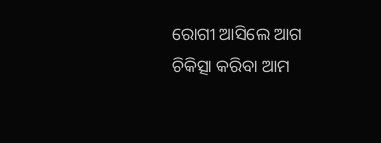ରୋଗୀ ଆସିଲେ ଆଗ ଚିକିତ୍ସା କରିବା ଆମ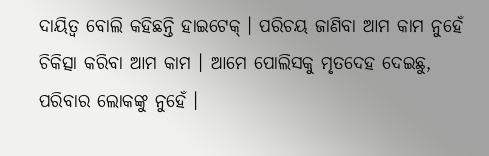ଦାୟିତ୍ୱ ବୋଲି କହିଛନ୍ତି ହାଇଟେକ୍ । ପରିଚୟ ଜାଣିବା ଆମ କାମ ନୁହେଁ ଚିକିତ୍ସା କରିବା ଆମ କାମ । ଆମେ ପୋଲିସକୁ ମୃତଦେହ ଦେଇଛୁ, ପରିବାର ଲୋକଙ୍କୁ ନୁହେଁ ।